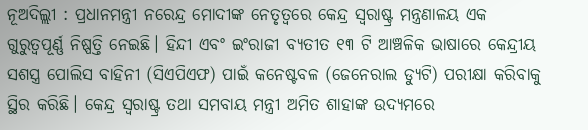ନୂଅଦିଲ୍ଲୀ : ପ୍ରଧାନମନ୍ତ୍ରୀ ନରେନ୍ଦ୍ର ମୋଦୀଙ୍କ ନେତୃତ୍ୱରେ କେନ୍ଦ୍ର ସ୍ବରାଷ୍ଟ୍ର ମନ୍ତ୍ରଣାଳୟ ଏକ ଗୁରୁତ୍ୱପୂର୍ଣ୍ଣ ନିଷ୍ପତ୍ତି ନେଇଛି। ହିନ୍ଦୀ ଏବଂ ଇଂରାଜୀ ବ୍ୟତୀତ ୧୩ ଟି ଆଞ୍ଚଳିକ ଭାଷାରେ କେନ୍ଦ୍ରୀୟ ସଶସ୍ତ୍ର ପୋଲିସ ବାହିନୀ (ସିଏପିଏଫ) ପାଇଁ କନେଷ୍ଟବଳ (ଜେନେରାଲ ଡ୍ୟୁଟି) ପରୀକ୍ଷା କରିବାକୁ ସ୍ଥିର କରିଛି। କେନ୍ଦ୍ର ସ୍ବରାଷ୍ଟ୍ର ତଥା ସମବାୟ ମନ୍ତ୍ରୀ ଅମିତ ଶାହାଙ୍କ ଉଦ୍ୟମରେ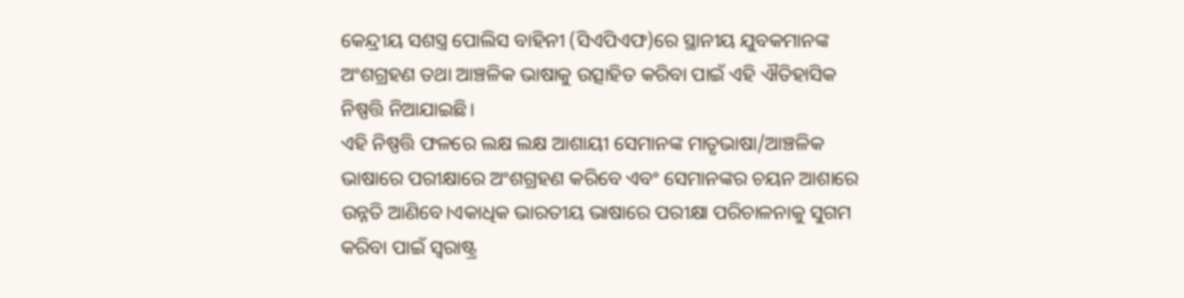କେନ୍ଦ୍ରୀୟ ସଶସ୍ତ୍ର ପୋଲିସ ବାହିନୀ (ସିଏପିଏଫ)ରେ ସ୍ଥାନୀୟ ଯୁବକମାନଙ୍କ ଅଂଶଗ୍ରହଣ ତଥା ଆଞ୍ଚଳିକ ଭାଷାକୁ ଉତ୍ସାହିତ କରିବା ପାଇଁ ଏହି ଐତିହାସିକ ନିଷ୍ପତ୍ତି ନିଆଯାଇଛି।
ଏହି ନିଷ୍ପତ୍ତି ଫଳରେ ଲକ୍ଷ ଲକ୍ଷ ଆଶାୟୀ ସେମାନଙ୍କ ମାତୃଭାଷା/ଆଞ୍ଚଳିକ ଭାଷାରେ ପରୀକ୍ଷାରେ ଅଂଶଗ୍ରହଣ କରିବେ ଏବଂ ସେମାନଙ୍କର ଚୟନ ଆଶାରେ ଉନ୍ନତି ଆଣିବେ।ଏକାଧିକ ଭାରତୀୟ ଭାଷାରେ ପରୀକ୍ଷା ପରିଚାଳନାକୁ ସୁଗମ କରିବା ପାଇଁ ସ୍ବରାଷ୍ଟ୍ର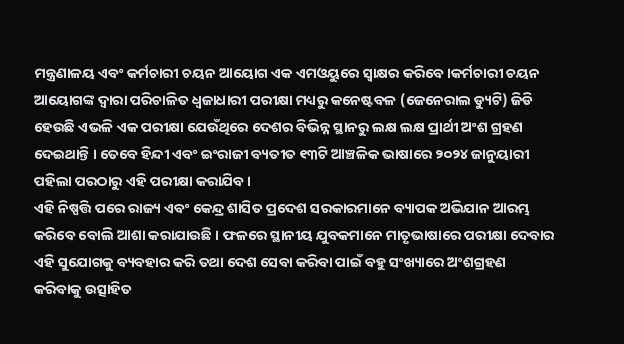ମନ୍ତ୍ରଣାଳୟ ଏବଂ କର୍ମଚାରୀ ଚୟନ ଆୟୋଗ ଏକ ଏମଓୟୁରେ ସ୍ୱାକ୍ଷର କରିବେ।କର୍ମଚାରୀ ଚୟନ ଆୟୋଗଙ୍କ ଦ୍ବାରା ପରିଚାଳିତ ଧ୍ବଜାଧାରୀ ପରୀକ୍ଷା ମଧ୍ୟରୁ କନେଷ୍ଟବଳ (ଜେନେରାଲ ଡ୍ୟୁଟି) ଜିଡି ହେଉଛି ଏଭଳି ଏକ ପରୀକ୍ଷା ଯେଉଁଥିରେ ଦେଶର ବିଭିନ୍ନ ସ୍ଥାନରୁ ଲକ୍ଷ ଲକ୍ଷ ପ୍ରାର୍ଥୀ ଅଂଶ ଗ୍ରହଣ ଦେଇଥାନ୍ତି । ତେବେ ହିନ୍ଦୀ ଏବଂ ଇଂରାଜୀ ବ୍ୟତୀତ ୧୩ଟି ଆଞ୍ଚଳିକ ଭାଷାରେ ୨୦୨୪ ଜାନୁୟାରୀ ପହିଲା ପରଠାରୁ ଏହି ପରୀକ୍ଷା କରାଯିବ।
ଏହି ନିଷ୍ପତ୍ତି ପରେ ରାଜ୍ୟ ଏବଂ କେନ୍ଦ୍ର ଶାସିତ ପ୍ରଦେଶ ସରକାରମାନେ ବ୍ୟାପକ ଅଭିଯାନ ଆରମ୍ଭ କରିବେ ବୋଲି ଆଶା କରାଯାଉଛି । ଫଳରେ ସ୍ଥାନୀୟ ଯୁବକମାନେ ମାତୃଭାଷାରେ ପରୀକ୍ଷା ଦେବାର ଏହି ସୁଯୋଗକୁ ବ୍ୟବହାର କରି ତଥା ଦେଶ ସେବା କରିବା ପାଇଁ ବହୁ ସଂଖ୍ୟାରେ ଅଂଶଗ୍ରହଣ କରିବାକୁ ଉତ୍ସାହିତ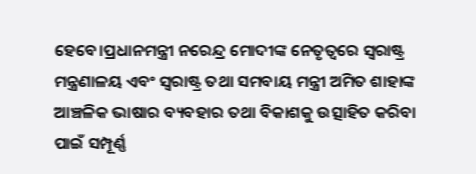ହେବେ।ପ୍ରଧାନମନ୍ତ୍ରୀ ନରେନ୍ଦ୍ର ମୋଦୀଙ୍କ ନେତୃତ୍ୱରେ ସ୍ବରାଷ୍ଟ୍ର ମନ୍ତ୍ରଣାଳୟ ଏବଂ ସ୍ବରାଷ୍ଟ୍ର ତଥା ସମବାୟ ମନ୍ତ୍ରୀ ଅମିତ ଶାହାଙ୍କ ଆଞ୍ଚଳିକ ଭାଷାର ବ୍ୟବହାର ତଥା ବିକାଶକୁ ଉତ୍ସାହିତ କରିବା ପାଇଁ ସମ୍ପୂର୍ଣ୍ଣ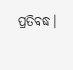ପ୍ରତିବଦ୍ଧ।